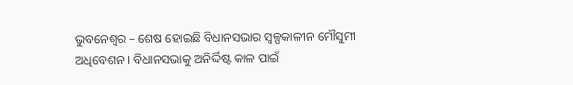ଭୁବନେଶ୍ୱର – ଶେଷ ହୋଇଛି ବିଧାନସଭାର ସ୍ୱଳ୍ପକାଳୀନ ମୌସୁମୀ ଅଧିବେଶନ । ବିଧାନସଭାକୁ ଅନିର୍ଦ୍ଦିଷ୍ଟ କାଳ ପାଇଁ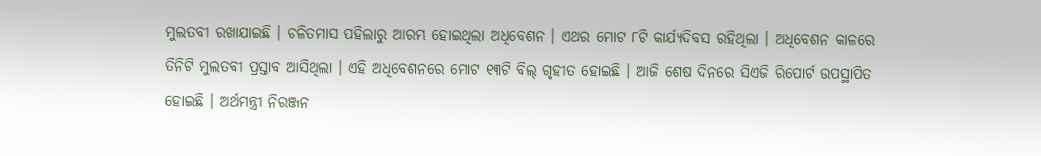ମୁଲତବୀ ରଖାଯାଇଛି । ଚଳିତମାସ ପହିଲାରୁ ଆରମ୍ଭ ହୋଇଥିଲା ଅଧିବେଶନ । ଏଥର ମୋଟ ୮ଟି କାର୍ଯ୍ୟଦିବସ ରହିଥିଲା । ଅଧିବେଶନ କାଳରେ ତିନିଟି ମୁଲତବୀ ପ୍ରସ୍ତାବ ଆସିଥିଲା । ଏହି ଅଧିବେଶନରେ ମୋଟ ୧୩ଟି ବିଲ୍ ଗୃହୀତ ହୋଇଛି । ଆଜି ଶେଷ ଦିନରେ ସିଏଜି ରିପୋର୍ଟ ଉପସ୍ଥାପିତ ହୋଇଛି । ଅର୍ଥମନ୍ତ୍ରୀ ନିରଞ୍ଜନ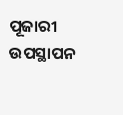ପୂଜାରୀ ଉପସ୍ଥାପନ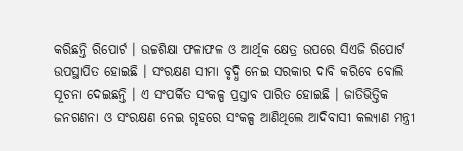କରିଛନ୍ତି ରିପୋର୍ଟ । ଉଚ୍ଚଶିକ୍ଷା ଫଳାଫଳ ଓ ଆର୍ଥିକ କ୍ଷେତ୍ର ଉପରେ ସିଏଜି ରିପୋର୍ଟ ଉପସ୍ଥାପିତ ହୋଇଛି । ସଂରକ୍ଷଣ ସୀମା ବୃଦ୍ଧି ନେଇ ସରକାର ଦାବି କରିବେ ବୋଲି ସୂଚନା ଦେଇଛନ୍ତି । ଏ ସଂପର୍କିତ ସଂକଳ୍ପ ପ୍ରସ୍ତାବ ପାରିତ ହୋଇଛି । ଜାତିଭିତ୍ତିକ ଜନଗଣନା ଓ ସଂରକ୍ଷଣ ନେଇ ଗୃହରେ ସଂକଳ୍ପ ଆଣିଥିଲେ ଆଦିବାସୀ କଲ୍ୟାଣ ମନ୍ତ୍ରୀ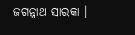ଜଗନ୍ନାଥ ସାରକା ।